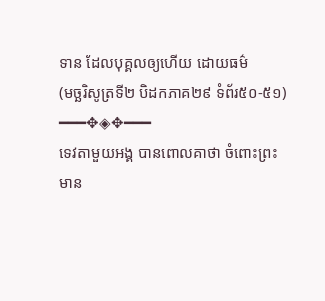ទាន ដែលបុគ្គលឲ្យហើយ ដោយធម៌
(មច្ឆរិសូត្រទី២ បិដកភាគ២៩ ទំព័រ៥០-៥១)
━━━✥◈✥━━━
ទេវតាមួយអង្គ បានពោលគាថា ចំពោះព្រះមាន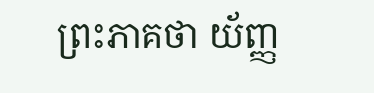ព្រះភាគថា យ័ញ្ញ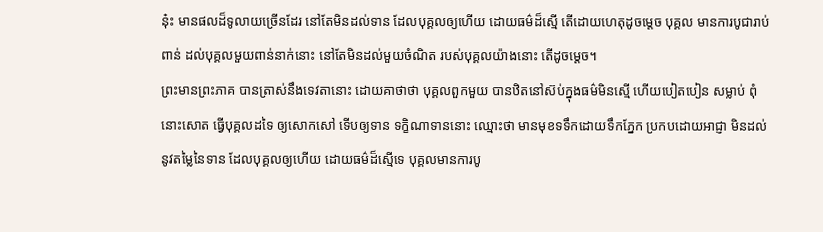នុ៎ះ មានផលដ៏ទូលាយច្រើនដែរ នៅតែមិនដល់ទាន ដែលបុគ្គលឲ្យហើយ ដោយធម៌ដ៏ស្មើ តើដោយហេតុដូចម្តេច បុគ្គល មានការបូជារាប់ពាន់ ដល់បុគ្គលមួយពាន់នាក់នោះ នៅតែមិនដល់មួយចំណិត របស់បុគ្គលយ៉ាងនោះ តើដូចម្តេច។
ព្រះមានព្រះភាគ បានត្រាស់នឹងទេវតានោះ ដោយគាថាថា បុគ្គលពួកមួយ បានឋិតនៅស៊ប់ក្នុងធម៌មិនស្មើ ហើយបៀតបៀន សម្លាប់ ពុំនោះសោត ធ្វើបុគ្គលដទៃ ឲ្យសោកសៅ ទើបឲ្យទាន ទក្ខិណាទាននោះ ឈ្មោះថា មានមុខទទឹកដោយទឹកភ្នែក ប្រកបដោយអាជ្ញា មិនដល់នូវតម្លៃនៃទាន ដែលបុគ្គលឲ្យហើយ ដោយធម៌ដ៏ស្មើទេ បុគ្គលមានការបូ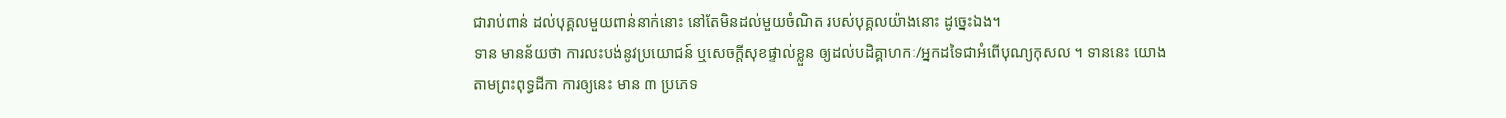ជារាប់ពាន់ ដល់បុគ្គលមួយពាន់នាក់នោះ នៅតែមិនដល់មួយចំណិត របស់បុគ្គលយ៉ាងនោះ ដូច្នេះឯង។
ទាន មានន័យថា ការលះបង់នូវប្រយោជន៍ ឬសេចក្ដីសុខផ្ទាល់ខ្លួន ឲ្យដល់បដិគ្គាហកៈ/អ្នកដទៃជាអំពើបុណ្យកុសល ។ ទាននេះ យោងតាមព្រះពុទ្ធដីកា ការឲ្យនេះ មាន ៣ ប្រភេទ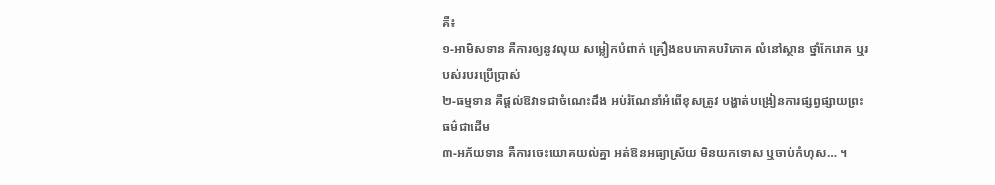គឺ៖
១-អាមិសទាន គឺការឲ្យនូវលុយ សម្លៀកបំពាក់ គ្រឿងឧបភោគបរិភោគ លំនៅស្ថាន ថ្នាំកែរោគ ឬរបស់របរប្រើប្រាស់
២-ធម្មទាន គឺផ្តល់ឱវាទជាចំណេះដឹង អប់រំណែនាំអំពើខុសត្រូវ បង្ហាត់បង្រៀនការផ្សព្វផ្សាយព្រះធម៌ជាដើម
៣-អភ័យទាន គឺការចេះយោគយល់គ្នា អត់ឱនអធ្យាស្រ័យ មិនយកទោស ឬចាប់កំហុស… ។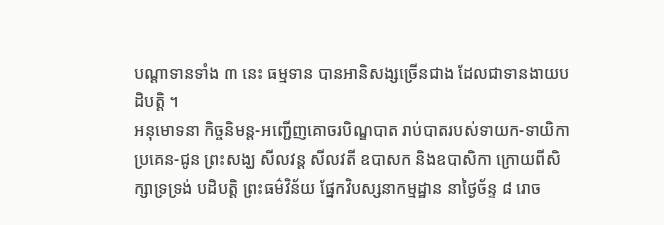បណ្តាទានទាំង ៣ នេះ ធម្មទាន បានអានិសង្សច្រើនជាង ដែលជាទានងាយបដិបត្តិ ។
អនុមោទនា កិច្ចនិមន្ត-អញ្ជើញគោចរបិណ្ឌបាត រាប់បាតរបស់ទាយក-ទាយិកា ប្រគេន-ជូន ព្រះសង្ឃ សីលវន្ត សីលវតី ឧបាសក និងឧបាសិកា ក្រោយពីសិក្សាទ្រទ្រង់ បដិបត្តិ ព្រះធម៌វិន័យ ផ្នែកវិបស្សនាកម្មដ្ឋាន នាថ្ងៃច័ន្ទ ៨ រោច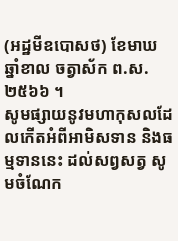(អដ្ឋមីឧបោសថ) ខែមាឃ ឆ្នាំខាល ចត្វាស័ក ព.ស.២៥៦៦ ។
សូមផ្សាយនូវមហាកុសលដែលកើតអំពីអាមិសទាន និងធម្មទាននេះ ដល់សព្វសត្វ សូមចំណែក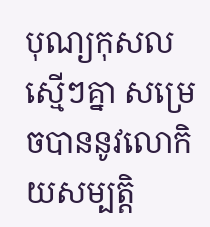បុណ្យកុសលស្មើៗគ្នា សម្រេចបាននូវលោកិយសម្បត្តិ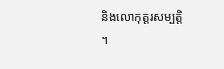និងលោកុត្តរសម្បតិ្ត ។